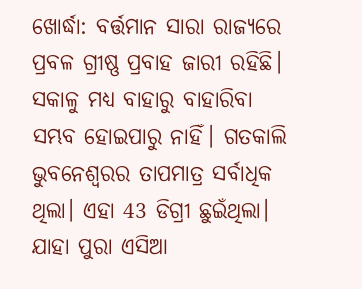ଖୋର୍ଦ୍ଧା: ବର୍ତ୍ତମାନ ସାରା ରାଜ୍ୟରେ ପ୍ରବଳ ଗ୍ରୀଷ୍ଣ ପ୍ରବାହ ଜାରୀ ରହିଛି। ସକାଳୁ ମଧ୍ୟ ବାହାରୁ ବାହାରିବା ସମ୍ଭବ ହୋଇପାରୁ ନାହିଁ। ଗତକାଲି ଭୁବନେଶ୍ବରର ତାପମାତ୍ର ସର୍ବାଧିକ ଥିଲା। ଏହା 43 ଡିଗ୍ରୀ ଛୁଇଁଥିଲା। ଯାହା ପୁରା ଏସିଆ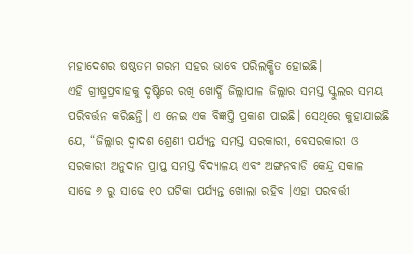ମହାଦେଶର ଷଷ୍ଠତମ ଗରମ ସହର ଭାବେ ପରିଲକ୍ଷିତ ହୋଇଛି।
ଏହି ଗ୍ରୀଷ୍ମପ୍ରବାହକୁ ଦୃଷ୍ଟିରେ ରଖି ଖୋର୍ଦ୍ଧି ଜିଲ୍ଲାପାଳ ଜିଲ୍ଲାର ସମସ୍ତ ସ୍କୁଲର ସମୟ ପରିବର୍ତ୍ତନ କରିଛନ୍ତି। ଏ ନେଇ ଏକ ବିଜ୍ଞପ୍ତି ପ୍ରକାଶ ପାଇଛି। ସେଥିରେ କୁହାଯାଇଛି ଯେ, “ଜିଲ୍ଲାର ଦ୍ୱାଦଶ ଶ୍ରେଣୀ ପର୍ଯ୍ୟନ୍ତ ସମସ୍ତ ସରକାରୀ, ବେସରକାରୀ ଓ ସରକାରୀ ଅନୁଦାନ ପ୍ରାପ୍ତ ସମସ୍ତ ବିଦ୍ୟାଳୟ ଏବଂ ଅଙ୍ଗନବାଡି କେନ୍ଦ୍ର ସକାଳ ସାଢେ ୬ ରୁ ସାଢେ ୧୦ ଘଟିକା ପର୍ଯ୍ୟନ୍ତ ଖୋଲା ରହିବ ।ଏହା ପରବର୍ତ୍ତୀ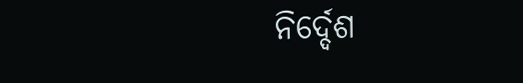ନିର୍ଦ୍ଦେଶ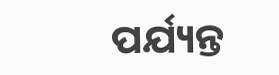ପର୍ଯ୍ୟନ୍ତ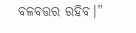ବଳବତ୍ତର ରହିବ।”